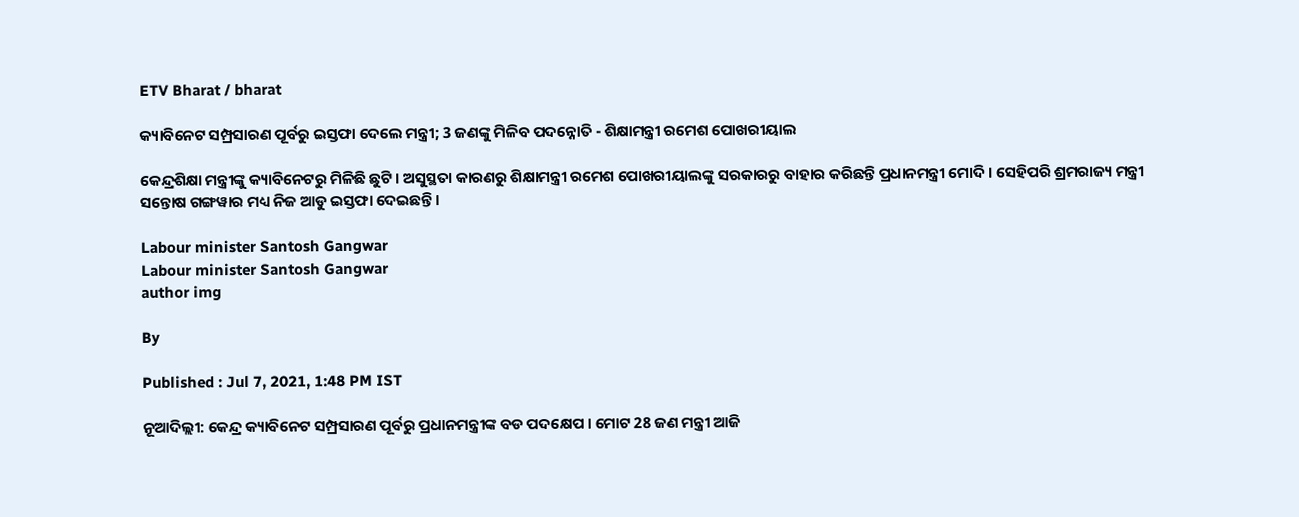ETV Bharat / bharat

କ୍ୟାବିନେଟ ସମ୍ପ୍ରସାରଣ ପୂର୍ବରୁ ଇସ୍ତଫା ଦେଲେ ମନ୍ତ୍ରୀ; 3 ଜଣଙ୍କୁ ମିଳିବ ପଦନ୍ନୋତି - ଶିକ୍ଷାମନ୍ତ୍ରୀ ରମେଶ ପୋଖରୀୟାଲ

କେନ୍ଦ୍ରଶିକ୍ଷା ମନ୍ତ୍ରୀଙ୍କୁ କ୍ୟାବିନେଟରୁ ମିଳିଛି ଛୁଟି । ଅସୁସ୍ଥତା କାରଣରୁ ଶିକ୍ଷାମନ୍ତ୍ରୀ ରମେଶ ପୋଖରୀୟାଲଙ୍କୁ ସରକାରରୁ ବାହାର କରିଛନ୍ତି ପ୍ରଧାନମନ୍ତ୍ରୀ ମୋଦି । ସେହିପରି ଶ୍ରମରାଜ୍ୟ ମନ୍ତ୍ରୀ ସନ୍ତୋଷ ଗଙ୍ଗୱାର ମଧ୍ୟ ନିଜ ଆଡୁ ଇସ୍ତଫା ଦେଇଛନ୍ତି ।

Labour minister Santosh Gangwar
Labour minister Santosh Gangwar
author img

By

Published : Jul 7, 2021, 1:48 PM IST

ନୂଆଦିଲ୍ଲୀ: କେନ୍ଦ୍ର କ୍ୟାବିନେଟ ସମ୍ପ୍ରସାରଣ ପୂର୍ବରୁ ପ୍ରଧାନମନ୍ତ୍ରୀଙ୍କ ବଡ ପଦକ୍ଷେପ । ମୋଟ 28 ଜଣ ମନ୍ତ୍ରୀ ଆଜି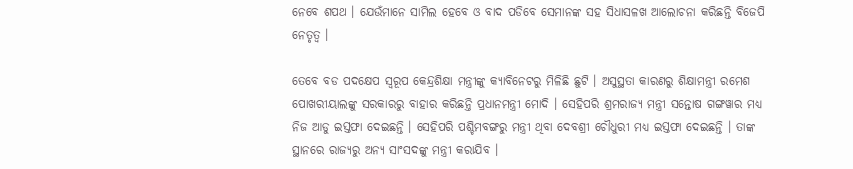ନେବେ ଶପଥ । ଯେଉଁମାନେ ସାମିଲ ହେବେ ଓ ବାଦ ପଡିବେ ସେମାନଙ୍କ ସହ ସିଧାସଳଖ ଆଲୋଚନା କରିଛନ୍ତି ବିଜେପି ନେତୃତ୍ବ ।

ତେବେ ବଡ ପଦକ୍ଷେପ ସ୍ବରୂପ କେନ୍ଦ୍ରଶିକ୍ଷା ମନ୍ତ୍ରୀଙ୍କୁ କ୍ୟାବିନେଟରୁ ମିଳିଛି ଛୁଟି । ଅସୁସ୍ଥତା କାରଣରୁ ଶିକ୍ଷାମନ୍ତ୍ରୀ ରମେଶ ପୋଖରୀୟାଲଙ୍କୁ ସରକାରରୁ ବାହାର କରିଛନ୍ତି ପ୍ରଧାନମନ୍ତ୍ରୀ ମୋଦି । ସେହିପରି ଶ୍ରମରାଜ୍ୟ ମନ୍ତ୍ରୀ ସନ୍ତୋଷ ଗଙ୍ଗୱାର ମଧ୍ୟ ନିଜ ଆଡୁ ଇସ୍ତଫା ଦେଇଛନ୍ତି । ସେହିପରି ପଶ୍ଚିମବଙ୍ଗରୁ ମନ୍ତ୍ରୀ ଥିବା ଦେବଶ୍ରୀ ଚୌଧୁରୀ ମଧ୍ୟ ଇସ୍ତଫା ଦେଇଛନ୍ତି । ତାଙ୍କ ସ୍ଥାନରେ ରାଜ୍ୟରୁ ଅନ୍ୟ ସାଂସଦଙ୍କୁ ମନ୍ତ୍ରୀ କରାଯିବ ।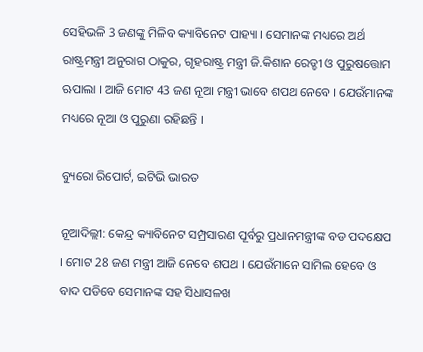ସେହିଭଳି 3 ଜଣଙ୍କୁ ମିଳିବ କ୍ୟାବିନେଟ ପାହ୍ୟା । ସେମାନଙ୍କ ମଧ୍ୟରେ ଅର୍ଥ ରାଷ୍ଟ୍ରମନ୍ତ୍ରୀ ଅନୁରାଗ ଠାକୁର, ଗୃହରାଷ୍ଟ୍ର ମନ୍ତ୍ରୀ ଜି.କିଶାନ ରେଡ୍ଡୀ ଓ ପୁରୁଷତ୍ତୋମ ଋପାଲା । ଆଜି ମୋଟ 43 ଜଣ ନୂଆ ମନ୍ତ୍ରୀ ଭାବେ ଶପଥ ନେବେ । ଯେଉଁମାନଙ୍କ ମଧ୍ୟରେ ନୂଆ ଓ ପୁରୁଣା ରହିଛନ୍ତି ।

ବ୍ୟୁରୋ ରିପୋର୍ଟ, ଇଟିଭି ଭାରତ

ନୂଆଦିଲ୍ଲୀ: କେନ୍ଦ୍ର କ୍ୟାବିନେଟ ସମ୍ପ୍ରସାରଣ ପୂର୍ବରୁ ପ୍ରଧାନମନ୍ତ୍ରୀଙ୍କ ବଡ ପଦକ୍ଷେପ । ମୋଟ 28 ଜଣ ମନ୍ତ୍ରୀ ଆଜି ନେବେ ଶପଥ । ଯେଉଁମାନେ ସାମିଲ ହେବେ ଓ ବାଦ ପଡିବେ ସେମାନଙ୍କ ସହ ସିଧାସଳଖ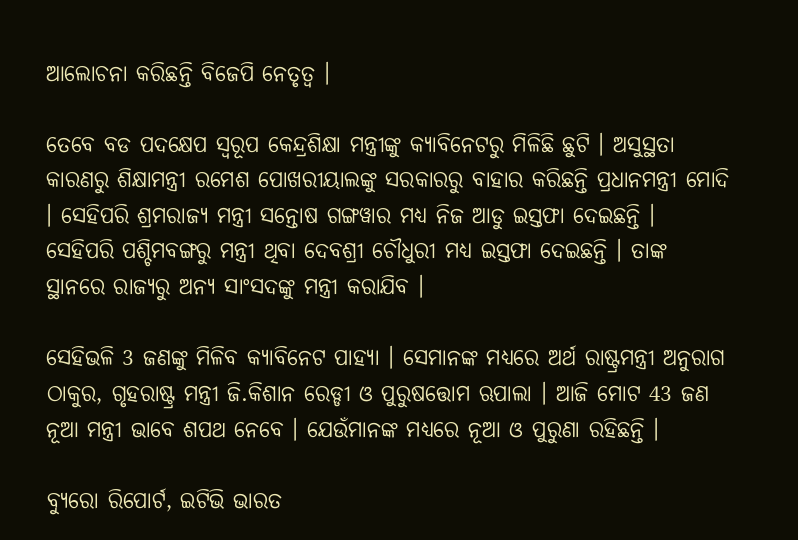ଆଲୋଚନା କରିଛନ୍ତି ବିଜେପି ନେତୃତ୍ବ ।

ତେବେ ବଡ ପଦକ୍ଷେପ ସ୍ବରୂପ କେନ୍ଦ୍ରଶିକ୍ଷା ମନ୍ତ୍ରୀଙ୍କୁ କ୍ୟାବିନେଟରୁ ମିଳିଛି ଛୁଟି । ଅସୁସ୍ଥତା କାରଣରୁ ଶିକ୍ଷାମନ୍ତ୍ରୀ ରମେଶ ପୋଖରୀୟାଲଙ୍କୁ ସରକାରରୁ ବାହାର କରିଛନ୍ତି ପ୍ରଧାନମନ୍ତ୍ରୀ ମୋଦି । ସେହିପରି ଶ୍ରମରାଜ୍ୟ ମନ୍ତ୍ରୀ ସନ୍ତୋଷ ଗଙ୍ଗୱାର ମଧ୍ୟ ନିଜ ଆଡୁ ଇସ୍ତଫା ଦେଇଛନ୍ତି । ସେହିପରି ପଶ୍ଚିମବଙ୍ଗରୁ ମନ୍ତ୍ରୀ ଥିବା ଦେବଶ୍ରୀ ଚୌଧୁରୀ ମଧ୍ୟ ଇସ୍ତଫା ଦେଇଛନ୍ତି । ତାଙ୍କ ସ୍ଥାନରେ ରାଜ୍ୟରୁ ଅନ୍ୟ ସାଂସଦଙ୍କୁ ମନ୍ତ୍ରୀ କରାଯିବ ।

ସେହିଭଳି 3 ଜଣଙ୍କୁ ମିଳିବ କ୍ୟାବିନେଟ ପାହ୍ୟା । ସେମାନଙ୍କ ମଧ୍ୟରେ ଅର୍ଥ ରାଷ୍ଟ୍ରମନ୍ତ୍ରୀ ଅନୁରାଗ ଠାକୁର, ଗୃହରାଷ୍ଟ୍ର ମନ୍ତ୍ରୀ ଜି.କିଶାନ ରେଡ୍ଡୀ ଓ ପୁରୁଷତ୍ତୋମ ଋପାଲା । ଆଜି ମୋଟ 43 ଜଣ ନୂଆ ମନ୍ତ୍ରୀ ଭାବେ ଶପଥ ନେବେ । ଯେଉଁମାନଙ୍କ ମଧ୍ୟରେ ନୂଆ ଓ ପୁରୁଣା ରହିଛନ୍ତି ।

ବ୍ୟୁରୋ ରିପୋର୍ଟ, ଇଟିଭି ଭାରତ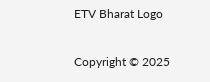ETV Bharat Logo

Copyright © 2025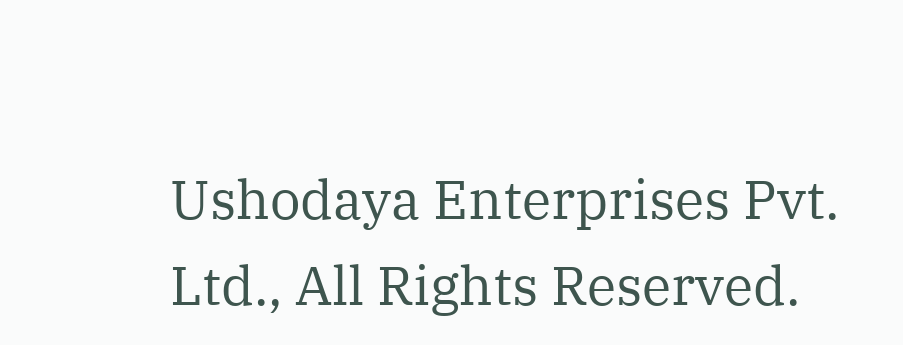Ushodaya Enterprises Pvt. Ltd., All Rights Reserved.